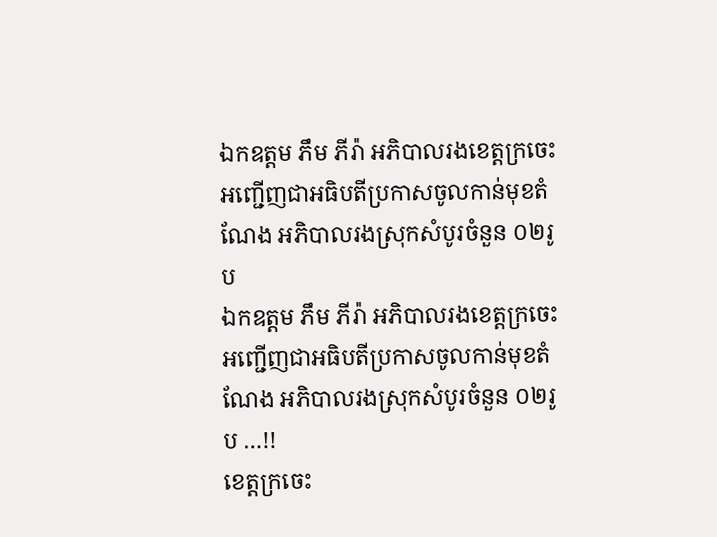ឯកឧត្តម ភឹម ភីរ៉ា អភិបាលរងខេត្តក្រចេះអញ្ជេីញជាអធិបតីប្រកាសចូលកាន់មុខតំណែង អភិបាលរងស្រុកសំបូរចំនួន ០២រូប
ឯកឧត្តម ភឹម ភីរ៉ា អភិបាលរងខេត្តក្រចេះអញ្ជេីញជាអធិបតីប្រកាសចូលកាន់មុខតំណែង អភិបាលរងស្រុកសំបូរចំនួន ០២រូប …!!
ខេត្តក្រចេះ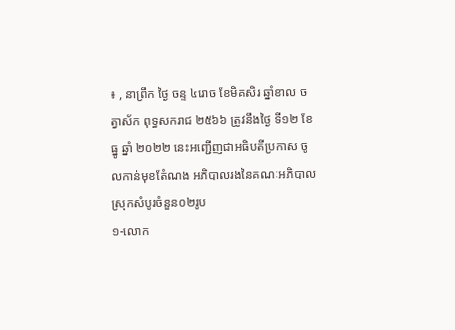៖ , នាព្រឹក ថ្ងៃ ចន្ទ ៤រោច ខែមិគសិរ ឆ្នាំខាល ចត្វាស័ក ពុទ្ធសករាជ ២៥៦៦ ត្រូវនឹងថ្ងៃ ទី១២ ខែ ធ្នូ ឆ្នាំ ២០២២ នេះអញ្ជេីញជាអធិបតីប្រកាស ចូលកាន់មុខតំែណង អភិបាលរងនៃគណៈអភិបាលស្រុកសំបូរចំនួន០២រូប
១-លោក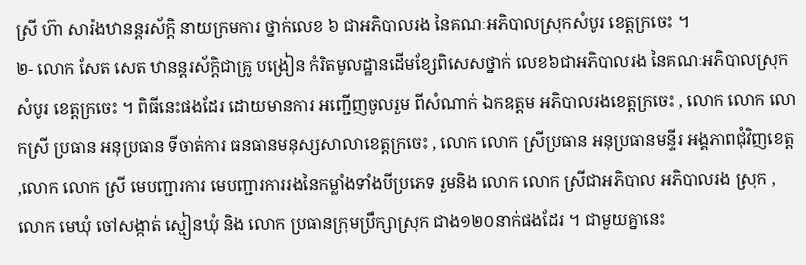ស្រី ហ៊ា សារ៉ងឋានន្តរស័កិ្ត នាយក្រមការ ថ្នាក់លេខ ៦ ជាអភិបាលរង នៃគណៈអភិបាលស្រុកសំបូរ ខេត្តក្រចេះ ។
២- លោក សែត សេត ឋានន្តរស័ក្តិជាគ្រូ បង្រៀន កំរិតមូលដ្ឋានដេីមខ្សែពិសេសថ្នាក់ លេខ៦ជាអភិបាលរង នៃគណៈអភិបាលស្រុក សំបូរ ខេត្តក្រចេះ ។ ពិធីនេះផងដែរ ដោយមានការ អញ្ជេីញចូលរួម ពីសំណាក់ ឯកឧត្តម អភិបាលរងខេត្តក្រចេះ , លោក លោក លោកស្រី ប្រធាន អនុប្រធាន ទីចាត់ការ ធនធានមនុស្សសាលាខេត្តក្រចេះ , លោក លោក ស្រីប្រធាន អនុប្រធានមន្ទីរ អង្គភាពជុំវិញខេត្ត ,លោក លោក ស្រី មេបញ្ជារការ មេបញ្ជារការរងនៃកម្លាំងទាំងបីប្រភេទ រួមនិង លោក លោក ស្រីជាអភិបាល អភិបាលរង ស្រុក , លោក មេឃុំ ចៅសង្កាត់ ស្មៀនឃុំ និង លោក ប្រធានក្រុមប្រឹក្សាស្រុក ជាង១២០នាក់ផងដែរ ។ ជាមួយគ្នានេះ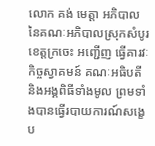លោក គង់ មេត្តា អភិបាលនៃគណៈអភិបាលស្រុកសំបូរ ខេត្តក្រចេះ អញ្ជេីញ ធ្វេីគារវៈកិច្ចស្វាគមន៍ គណៈអធិបតី និងអង្គពិធីទាំងមូល ព្រមទាំងបានធ្វេីរបាយការណ៍សង្ខេប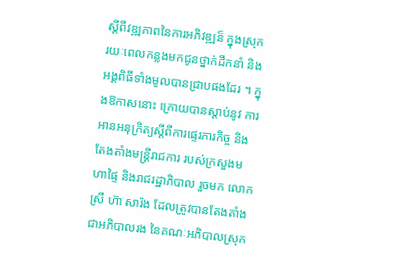ស្តីពីវឌ្ឍភាពនៃការអភិវឌ្ឍន៏ ក្នុងស្រុក រយៈពេលកន្លងមកជូនថ្នាក់ដឹកនាំ និងអង្គពិធីទាំងមូលបានជ្រាបផងដែរ ។ ក្នុងឱកាសនោះ ក្រោយបានស្តាប់នូវ ការអានអនុក្រិត្យស្តីពីការផ្ទេរភារកិច្ច និងតែងតាំងមន្រ្តីរាជការ របស់ក្រសួងមហាផ្ទៃ និងរាជរដ្ឋាភិបាល រួចមក លោក ស្រី ហ៊ា សារ៉ង ដែលត្រូវបានតែងតាំងជាអភិបាលរង នៃគណៈអភិបាលស្រុក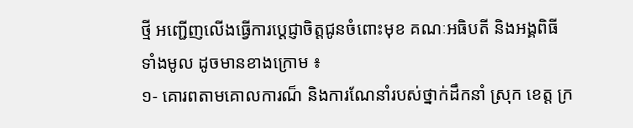ថ្មី អញ្ជេីញលេីងធ្វេីការប្តេជ្ញាចិត្តជូនចំពោះមុខ គណៈអធិបតី និងអង្គពិធីទាំងមូល ដូចមានខាងក្រោម ៖
១- គោរពតាមគោលការណ៏ និងការណែនាំរបស់ថ្នាក់ដឹកនាំ ស្រុក ខេត្ត ក្រ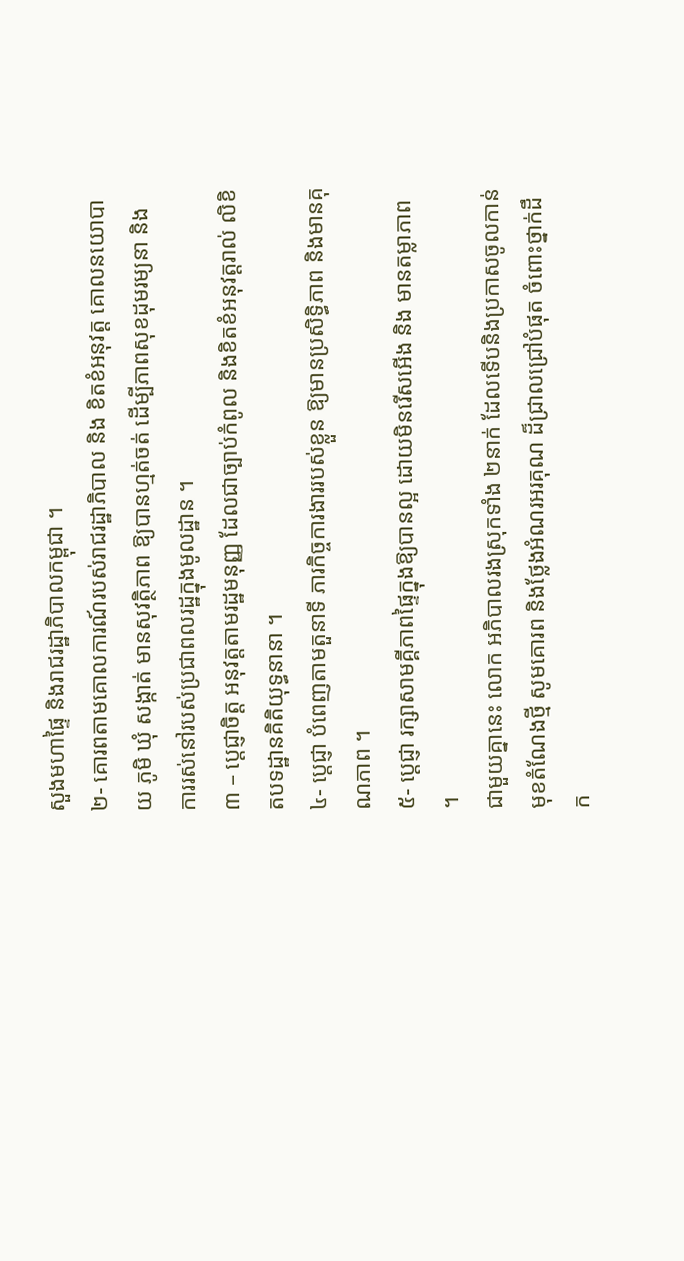សួងមហាផ្ទៃ និងរាជរដ្ឋាភិបាលកម្ពុជា ។
២- គោរពតាមគោលការណ៍របស់រាជរដ្ឋាភិបាល និង ខិតខំអនុវត្ត គោលនយោបាយ ភូមិ ឃុំ សង្កាត់ មានសុវត្ថិភាព ឱ្យបានហ្មត់ចត់ ដេីម្បីភាពសុខដុមរម្យនា និងការរស់នៅរបស់ប្រជាពលរដ្ឋក្នុងមូលដ្ឋាន ។
៣ – ប្តេជ្ញាចិត្ត អនុវត្តតាមរដ្ឋមនុញ្ញ ដែលជាច្បាប់កំពូល និងខិតខំអនុវត្តរាល់ លិខិតបទដ្ឋានគិតិយុទ្ធនានា ។
៤- ប្តេជ្ញា បំពេញតាមតួនាទី ភារកិច្ចការងាររបស់ខ្លួន ឱ្យមានប្រសិទ្ធិភាព និងមានគុណភាព ។
៥- ប្តេជ្ញា រក្សាសាមគ្គីភាពផ្ទៃក្នុងឱ្យបានល្អ ដោយមិនរេីសអេីង និង មានតម្លាភាព ។
ជាមួយគ្នានេះ លោក អភិបាលរងស្រុកទាំង ២នាក់ ដែលទេីបនិងប្រកាសចូលកាន់មុខតំណែងថ្មី សូមគោរព និងថ្លែងអំណរអរគុណ ដ៏ជ្រាលជ្រៅបំផុត ចំពោះថ្នាក់ដឹក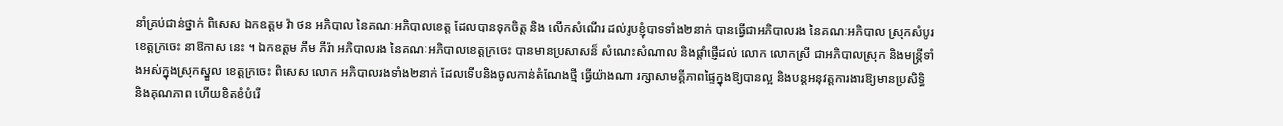នាំគ្រប់ជាន់ថ្នាក់ ពិសេស ឯកឧត្តម វ៉ា ថន អភិបាល នៃគណៈអភិបាលខេត្ត ដែលបានទុកចិត្ត និង លេីកសំណេីរ ដល់រូបខ្ញុំបាទទាំង២នាក់ បានធ្វេីជាអភិបាលរង នៃគណៈអភិបាល ស្រុកសំបូរ ខេត្តក្រចេះ នាឱកាស នេះ ។ ឯកឧត្តម ភឹម ភីរ៉ា អភិបាលរង នៃគណៈអភិបាលខេត្តក្រចេះ បានមានប្រសាសន៏ សំណេះសំណាល និងផ្តាំផ្ញេីដល់ លោក លោកស្រី ជាអភិបាលស្រុក និងមន្រ្តីទាំងអស់ក្នុងស្រុកស្នួល ខេត្តក្រចេះ ពិសេស លោក អភិបាលរងទាំង២នាក់ ដែលទេីបនិងចូលកាន់តំណែងថ្មី ធ្វេីយ៉ាងណា រក្សាសាមគ្គីភាពផ្ទៃក្នុងឱ្យបានល្អ និងបន្តអនុវត្តការងារឱ្យមានប្រសិទ្ធិ និងគុណភាព ហេីយខិតខំបំរេី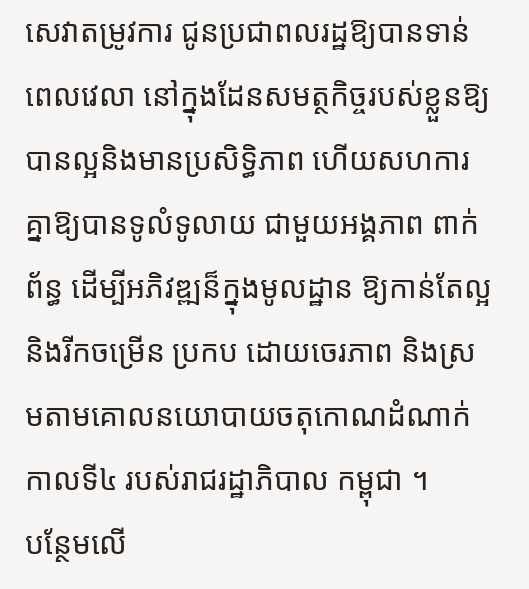សេវាតម្រូវការ ជូនប្រជាពលរដ្ឋឱ្យបានទាន់ពេលវេលា នៅក្នុងដែនសមត្ថកិច្ចរបស់ខ្លួនឱ្យបានល្អនិងមានប្រសិទ្ធិភាព ហេីយសហការគ្នាឱ្យបានទូលំទូលាយ ជាមួយអង្គភាព ពាក់ព័ន្ធ ដេីម្បីអភិវឌ្ឍន៏ក្នុងមូលដ្ឋាន ឱ្យកាន់តែល្អនិងរីកចម្រេីន ប្រកប ដោយចេរភាព និងស្រមតាមគោលនយោបាយចតុកោណដំណាក់កាលទី៤ របស់រាជរដ្ឋាភិបាល កម្ពុជា ។
បន្ថែមលេី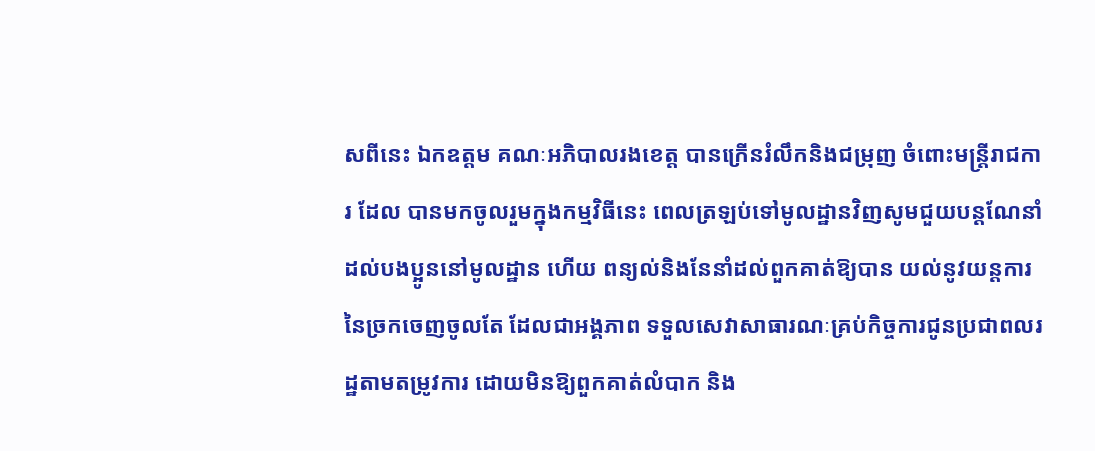សពីនេះ ឯកឧត្តម គណៈអភិបាលរងខេត្ត បានក្រេីនរំលឹកនិងជម្រុញ ចំពោះមន្រ្តីរាជការ ដែល បានមកចូលរួមក្នុងកម្មវិធីនេះ ពេលត្រឡប់ទៅមូលដ្ឋានវិញសូមជួយបន្តណែនាំដល់បងប្អូននៅមូលដ្ឋាន ហេីយ ពន្យល់និងនែនាំដល់ពួកគាត់ឱ្យបាន យល់នូវយន្តការនៃច្រកចេញចូលតែ ដែលជាអង្គភាព ទទួលសេវាសាធារណៈគ្រប់កិច្ចការជូនប្រជាពលរដ្ឋតាមតម្រូវការ ដោយមិនឱ្យពួកគាត់លំបាក និង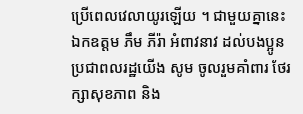ប្រេីពេលវេលាយូរឡេីយ ។ ជាមួយគ្នានេះ ឯកឧត្តម ភឹម ភីរ៉ា អំពាវនាវ ដល់បងប្អូនប្រជាពលរដ្ឋយេីង សូម ចូលរួមគាំពារ ថែរក្សាសុខភាព និង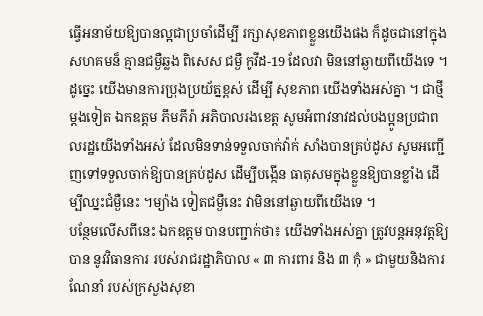ធ្វេីអនាម័យឱ្យបានល្អជាប្រចាំដេីម្បី រក្សាសុខភាពខ្លួនយេីងផង ក៏ដូចជានៅក្នុងសហគមន៏ គ្មានជម្ងឺឆ្លង ពិសេស ជម្ងឺ កូវីដ-19 ដែលវា មិននៅឆ្ងាយពីយេីងទេ ។
ដូច្នេះ យេីងមានការប្រុងប្រយ័ត្នខ្ពស់ ដេីម្បី សុខភាព យេីងទាំងអស់គ្នា ។ ជាថ្មីម្តងទៀត ឯកឧត្តម ភឹមភីរ៉ា អភិបាលរងខេត្ត សូមអំពាវនាវដល់បងប្អូនប្រជាពលរដ្ឋយេីងទាំងអស់ ដែលមិនទាន់ទទួលចាក់វ៉ាក់ សាំងបានគ្រប់ដូស សូមអញ្ជេីញទៅទទួលចាក់ឱ្យបានគ្រប់ដូស ដេីម្បីបង្កេីន ធាតុសមក្នុងខ្លួនឱ្យបានខ្លាំង ដេីម្បីឈ្នះជំម្ងឺនេះ ។ម្យ៉ាង ទៀតជម្ងឺនេះ វាមិននៅឆ្ងាយពីយេីងទេ ។
បន្ថែមលេីសពីនេះ ឯកឧត្តម បានបញ្ជាក់ថា៖ យេីងទាំងអស់គ្នា ត្រូវបន្តអនុវត្តឱ្យបាន នូវវិធានការ របស់រាជរដ្ឋាភិបាល « ៣ ការពារ និង ៣ កុំ » ជាមួយនិងការណែនាំ របស់ក្រសួងសុខា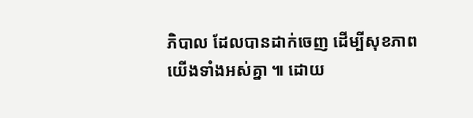ភិបាល ដែលបានដាក់ចេញ ដេីម្បីសុខភាពយេីងទាំងអស់គ្នា ៕ ដោយ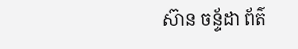ស៊ាន ចន្ទ័ដា ព័ត៌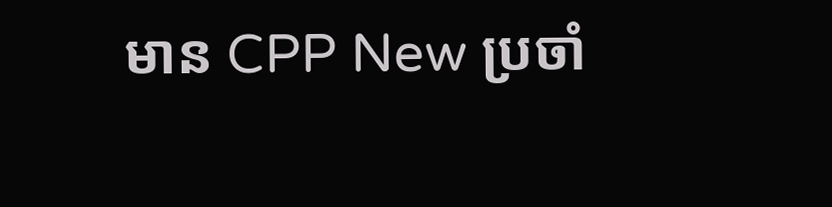មាន CPP New ប្រចាំ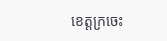ខេត្តក្រចេះ